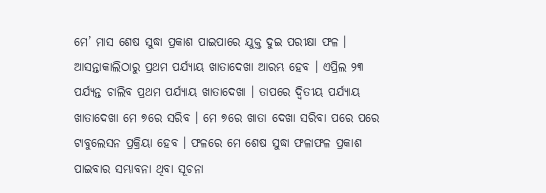ମେ’ ମାସ ଶେଷ ସୁଦ୍ଧା ପ୍ରକାଶ ପାଇପାରେ ଯୁକ୍ତ ଦୁଇ ପରୀକ୍ଷା ଫଳ । ଆସନ୍ତାକାଲିଠାରୁ ପ୍ରଥମ ପର୍ଯ୍ୟାୟ ଖାତାଦେଖା ଆରମ୍ଭ ହେବ । ଏପ୍ରିଲ ୨୩ ପର୍ଯ୍ୟନ୍ତ ଚାଲିବ ପ୍ରଥମ ପର୍ଯ୍ୟାୟ ଖାତାଦେଖା । ତାପରେ ଦ୍ଵିତୀୟ ପର୍ଯ୍ୟାୟ ଖାତାଦେଖା ମେ ୭ରେ ସରିବ । ମେ ୭ରେ ଖାତା ଦେଖା ସରିବା ପରେ ପରେ ଟାବୁଲେସନ ପ୍ରକ୍ରିୟା ହେବ । ଫଳରେ ମେ ଶେଷ ସୁଦ୍ଧା ଫଳାଫଳ ପ୍ରକାଶ ପାଇବାର ସମ୍ଭାବନା ଥିବା ସୂଚନା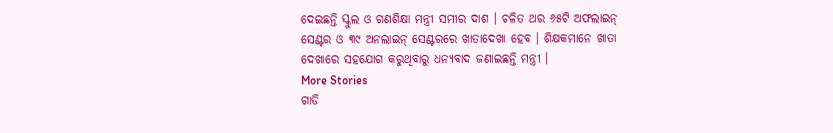ଦେଇଛନ୍ତି ସ୍କୁଲ ଓ ଗଣଶିକ୍ଷା ମନ୍ତ୍ରୀ ସମୀର ଦାଶ । ଚଳିତ ଥର ୬୫ଟି ଅଫଲାଇନ୍ ସେଣ୍ଟର ଓ ୩୯ ଅନଲାଇନ୍ ସେଣ୍ଟରରେ ଖାତାଦେଖା ହେବ । ଶିକ୍ଷକମାନେ ଖାତା ଦେଖାରେ ସହଯୋଗ କରୁଥିବାରୁ ଧନ୍ୟବାଦ ଜଣାଇଛନ୍ତି ମନ୍ତ୍ରୀ ।
More Stories
ଗାଡି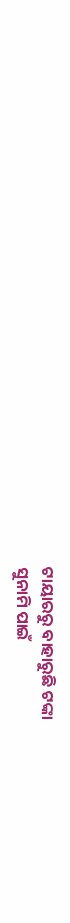ଟାୟାରରୁ ବାହାରୁଛି ଟଙ୍କା
ସୁନାମି ପାଇଁ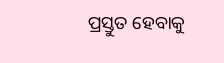ପ୍ରସ୍ତୁତ ହେବାକୁ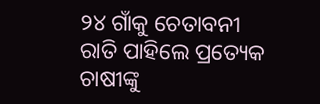୨୪ ଗାଁକୁ ଚେତାବନୀ
ରାତି ପାହିଲେ ପ୍ରତ୍ୟେକ ଚାଷୀଙ୍କୁ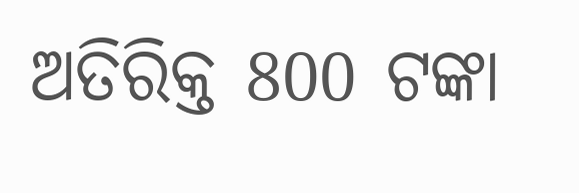ଅତିରିକ୍ତ 800 ଟଙ୍କା